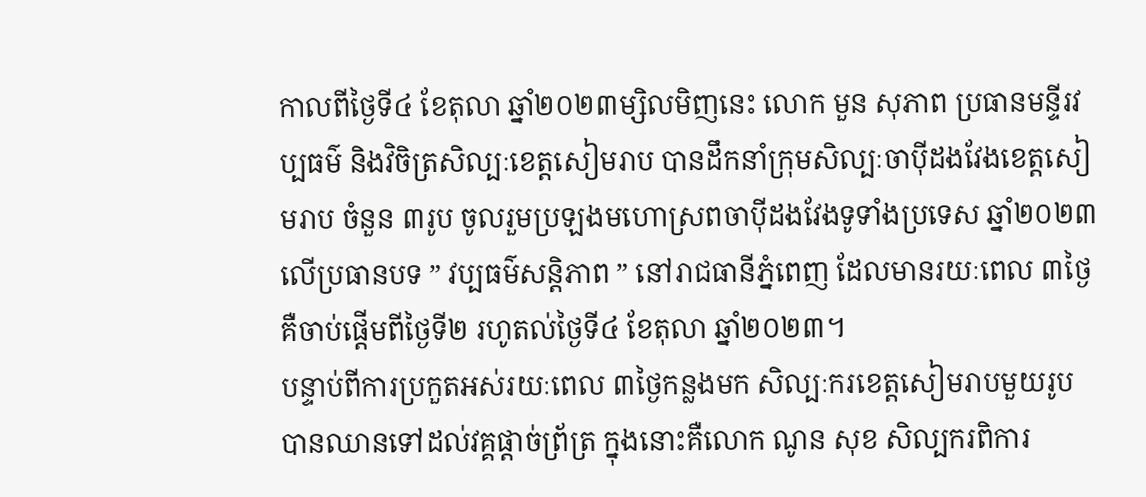កាលពីថ្ងៃទី៤ ខែតុលា ឆ្នាំ២០២៣ម្សិលមិញនេះ លោក មួន សុភាព ប្រធានមន្ទីរវប្បធម៌ និងវិចិត្រសិល្បៈខេត្តសៀមរាប បានដឹកនាំក្រុមសិល្បៈចាប៉ីដងវែងខេត្តសៀមរាប ចំនួន ៣រូប ចូលរួមប្រឡងមហោស្រពចាប៉ីដងវែងទូទាំងប្រទេស ឆ្នាំ២០២៣ លើប្រធានបទ ” វប្បធម៌សន្តិភាព ” នៅរាជធានីភ្នំពេញ ដែលមានរយៈពេល ៣ថ្ងៃ គឺចាប់ផ្តើមពីថ្ងៃទី២ រហូតល់ថ្ងៃទី៤ ខែតុលា ឆ្នាំ២០២៣។
បន្ទាប់ពីការប្រកួតអស់រយៈពេល ៣ថ្ងៃកន្លងមក សិល្បៈករខេត្តសៀមរាបមួយរូប បានឈានទៅដល់វគ្គផ្ដាច់ព្រ័ត្រ ក្នុងនោះគឺលោក ណូន សុខ សិល្បករពិការ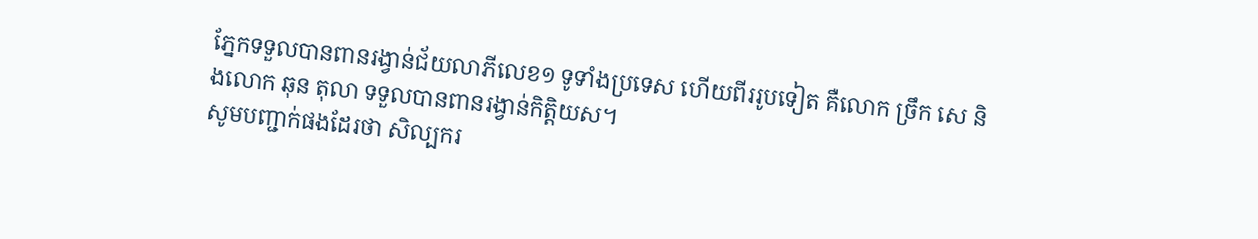ភ្នែកទទួលបានពានរង្វាន់ជ័យលាភីលេខ១ ទូទាំងប្រទេស ហើយពីររូបទៀត គឺលោក ច្រឹក សេ និងលោក ឆុន តុលា ទទួលបានពានរង្វាន់កិត្តិយស។
សូមបញ្ជាក់ផងដែរថា សិល្បករ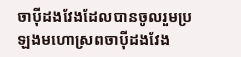ចាប៉ីដងវែងដែលបានចូលរួមប្រឡងមហោស្រពចាប៉ីដងវែង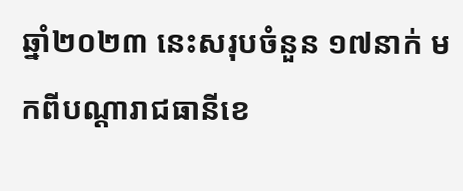ឆ្នាំ២០២៣ នេះសរុបចំនួន ១៧នាក់ មកពីបណ្ដារាជធានីខេ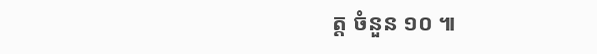ត្ត ចំនួន ១០ ៕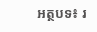អត្ថបទ៖ រ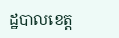ដ្ឋបាលខេត្ត